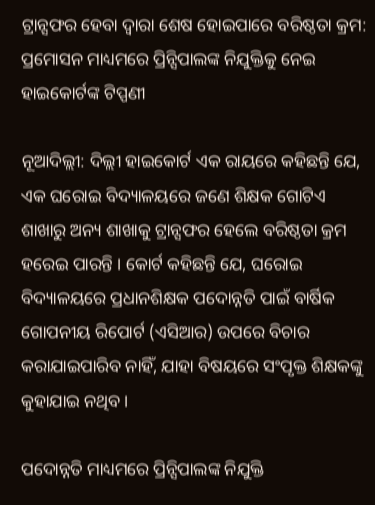ଟ୍ରାନ୍ସଫର ହେବା ଦ୍ୱାରା ଶେଷ ହୋଇପାରେ ବରିଷ୍ଠତା କ୍ରମ: ପ୍ରମୋସନ ମାଧ୍ୟମରେ ପ୍ରିନ୍ସିପାଲଙ୍କ ନିଯୁକ୍ତିକୁ ନେଇ ହାଇକୋର୍ଟଙ୍କ ଟିପ୍ପଣୀ

ନୂଆଦିଲ୍ଲୀ: ଦିଲ୍ଲୀ ହାଇକୋର୍ଟ ଏକ ରାୟରେ କହିଛନ୍ତି ଯେ, ଏକ ଘରୋଇ ବିଦ୍ୟାଳୟରେ ଜଣେ ଶିକ୍ଷକ ଗୋଟିଏ ଶାଖାରୁ ଅନ୍ୟ ଶାଖାକୁ ଟ୍ରାନ୍ସଫର ହେଲେ ବରିଷ୍ଠତା କ୍ରମ ହରେଇ ପାରନ୍ତି । କୋର୍ଟ କହିଛନ୍ତି ଯେ, ଘରୋଇ ବିଦ୍ୟାଳୟରେ ପ୍ରଧାନଶିକ୍ଷକ ପଦୋନ୍ନତି ପାଇଁ ବାର୍ଷିକ ଗୋପନୀୟ ରିପୋର୍ଟ (ଏସିଆର) ଉପରେ ବିଚାର କରାଯାଇପାରିବ ନାହିଁ, ଯାହା ବିଷୟରେ ସଂପୃକ୍ତ ଶିକ୍ଷକଙ୍କୁ କୁହାଯାଇ ନଥିବ ।

ପଦୋନ୍ନତି ମାଧ୍ୟମରେ ପ୍ରିନ୍ସିପାଲଙ୍କ ନିଯୁକ୍ତି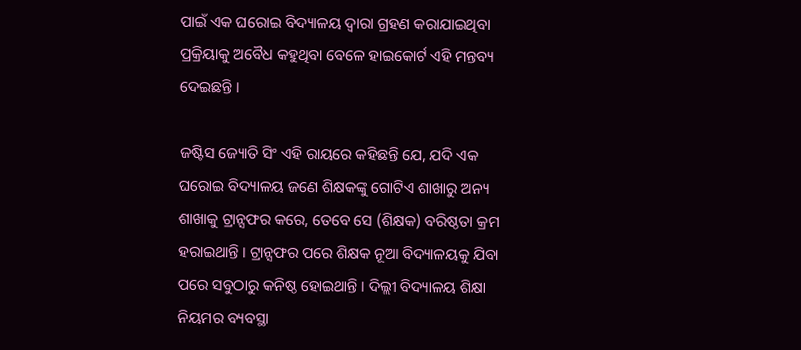ପାଇଁ ଏକ ଘରୋଇ ବିଦ୍ୟାଳୟ ଦ୍ୱାରା ଗ୍ରହଣ କରାଯାଇଥିବା ପ୍ରକ୍ରିୟାକୁ ଅବୈଧ କହୁଥିବା ବେଳେ ହାଇକୋର୍ଟ ଏହି ମନ୍ତବ୍ୟ ଦେଇଛନ୍ତି ।

ଜଷ୍ଟିସ ଜ୍ୟୋତି ସିଂ ଏହି ରାୟରେ କହିଛନ୍ତି ଯେ, ଯଦି ଏକ ଘରୋଇ ବିଦ୍ୟାଳୟ ଜଣେ ଶିକ୍ଷକଙ୍କୁ ଗୋଟିଏ ଶାଖାରୁ ଅନ୍ୟ ଶାଖାକୁ ଟ୍ରାନ୍ସଫର କରେ, ତେବେ ସେ (ଶିକ୍ଷକ) ବରିଷ୍ଠତା କ୍ରମ ହରାଇଥାନ୍ତି । ଟ୍ରାନ୍ସଫର ପରେ ଶିକ୍ଷକ ନୂଆ ବିଦ୍ୟାଳୟକୁ ଯିବା ପରେ ସବୁଠାରୁ କନିଷ୍ଠ ହୋଇଥାନ୍ତି । ଦିଲ୍ଲୀ ବିଦ୍ୟାଳୟ ଶିକ୍ଷା ନିୟମର ବ୍ୟବସ୍ଥା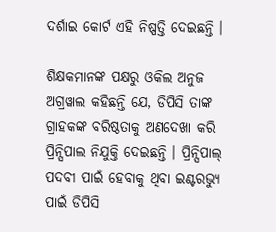ଦର୍ଶାଇ କୋର୍ଟ ଏହି ନିଷ୍ପତ୍ତି ଦେଇଛନ୍ତି ।

ଶିକ୍ଷକମାନଙ୍କ ପକ୍ଷରୁ ଓକିଲ ଅନୁଜ ଅଗ୍ରୱାଲ କହିଛନ୍ତି ଯେ, ଡିପିସି ତାଙ୍କ ଗ୍ରାହକଙ୍କ ବରିଷ୍ଠତାକୁ ଅଣଦେଖା କରି ପ୍ରିନ୍ସିପାଲ ନିଯୁକ୍ତି ଦେଇଛନ୍ତି । ପ୍ରିନ୍ସିପାଲ୍ ପଦବୀ ପାଇଁ ହେବାକୁ ଥିବା ଇଣ୍ଟରଭ୍ୟୁ ପାଇଁ ଡିପିସି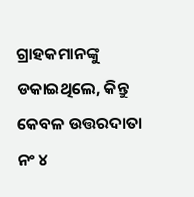ଗ୍ରାହକମାନଙ୍କୁ ଡକାଇଥିଲେ, କିନ୍ତୁ କେବଳ ଉତ୍ତରଦାତା ନଂ ୪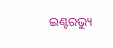ଇଣ୍ଟରଭ୍ୟୁ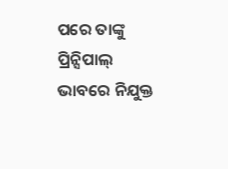ପରେ ତାଙ୍କୁ ପ୍ରିନ୍ସିପାଲ୍ ଭାବରେ ନିଯୁକ୍ତ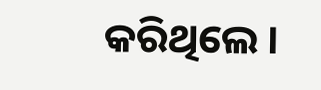କରିଥିଲେ ।